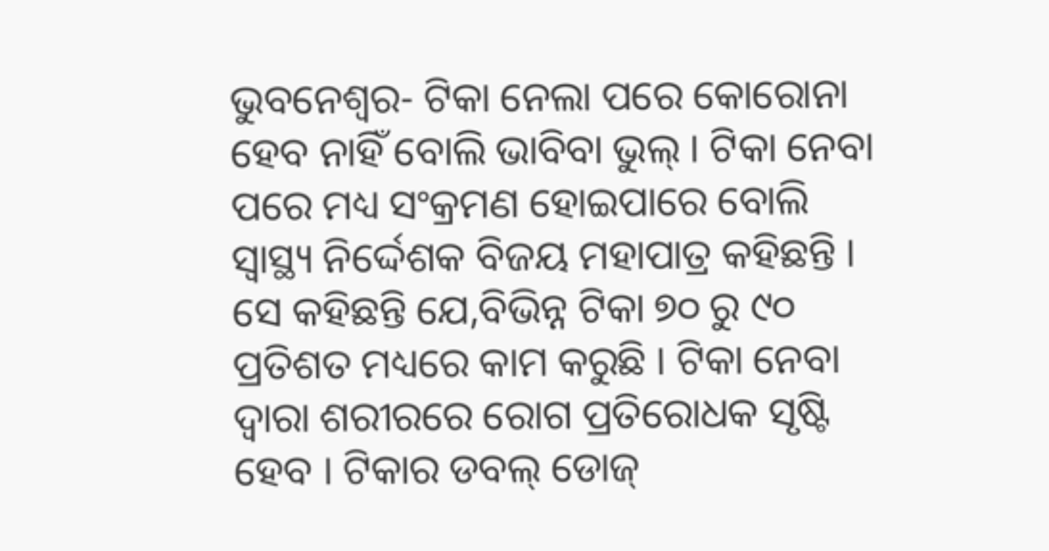ଭୁବନେଶ୍ୱର- ଟିକା ନେଲା ପରେ କୋରୋନା ହେବ ନାହିଁ ବୋଲି ଭାବିବା ଭୁଲ୍ । ଟିକା ନେବା ପରେ ମଧ୍ୟ ସଂକ୍ରମଣ ହୋଇପାରେ ବୋଲି ସ୍ୱାସ୍ଥ୍ୟ ନିର୍ଦ୍ଦେଶକ ବିଜୟ ମହାପାତ୍ର କହିଛନ୍ତି । ସେ କହିଛନ୍ତି ଯେ,ବିଭିନ୍ନ ଟିକା ୭୦ ରୁ ୯୦ ପ୍ରତିଶତ ମଧ୍ୟରେ କାମ କରୁଛି । ଟିକା ନେବା ଦ୍ୱାରା ଶରୀରରେ ରୋଗ ପ୍ରତିରୋଧକ ସୃଷ୍ଟି ହେବ । ଟିକାର ଡବଲ୍ ଡୋଜ୍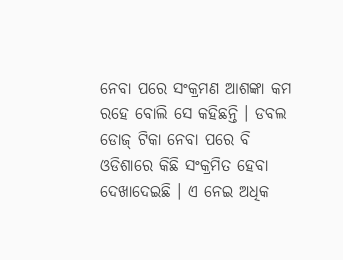ନେବା ପରେ ସଂକ୍ରମଣ ଆଶଙ୍କା କମ ରହେ ବୋଲି ସେ କହିଛନ୍ତି । ଡବଲ ଡୋଜ୍ ଟିକା ନେବା ପରେ ବି ଓଡିଶାରେ କିଛି ସଂକ୍ରମିତ ହେବା ଦେଖାଦେଇଛି । ଏ ନେଇ ଅଧିକ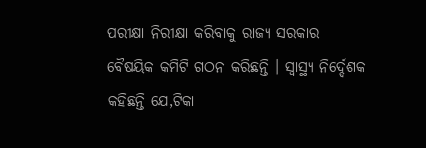ପରୀକ୍ଷା ନିରୀକ୍ଷା କରିବାକୁ ରାଜ୍ୟ ସରକାର ବୈଷୟିକ କମିଟି ଗଠନ କରିଛନ୍ତି । ସ୍ୱାସ୍ଥ୍ୟ ନିର୍ଦ୍ଦେଶକ କହିଛନ୍ତି ଯେ,ଟିକା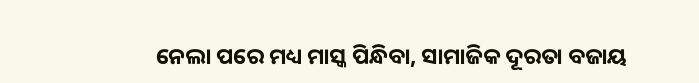ନେଲା ପରେ ମଧ୍ୟ ମାସ୍କ ପିନ୍ଧିବା, ସାମାଜିକ ଦୂରତା ବଜାୟ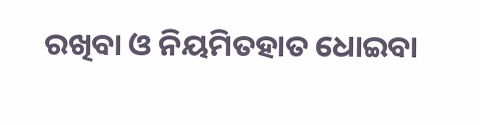ରଖିବା ଓ ନିୟମିତହାତ ଧୋଇବା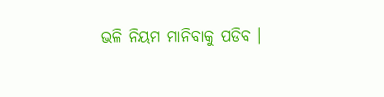ଭଳି ନିୟମ ମାନିବାକୁ ପଡିବ ।